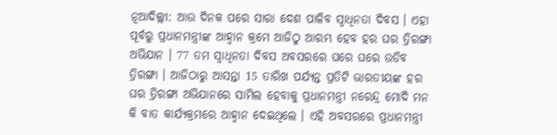ନୂଆଦିଲ୍ଲୀ: ଆଉ ଦିନକ ପରେ ସାରା ଦେଶ ପାଳିବ ସ୍ବାଧିନତା ଦିବସ । ଏହା ପୂର୍ବରୁ ପ୍ରଧାନମନ୍ତ୍ରୀଙ୍କ ଆହ୍ବାନ କ୍ରମେ ଆଜିଠୁ ଆରମ୍ଭ ହେବ ହର ଘର ତ୍ରିରଙ୍ଗା ଅଭିଯାନ । 77 ତମ ସ୍ବାଧିନତା ଦିବସ ଅବସରରେ ଘରେ ଘରେ ଉଡିବ ତ୍ରିରଙ୍ଗା । ଆଜିଠାରୁ ଆସନ୍ତା 15 ତାରିଖ ପର୍ଯ୍ୟନ୍ତ ପ୍ରତିଟି ଭାରତୀୟଙ୍କ ହର ଘର ତ୍ରିରଙ୍ଗା ଅଭିଯାନରେ ସାମିଲ ହେବାକୁ ପ୍ରଧାନମନ୍ତ୍ରୀ ନରେନ୍ଦ୍ର ମୋଦି ମନ କି ବାତ କାର୍ଯ୍ୟକ୍ରମରେ ଆହ୍ବାନ ଦେଇଥିଲେ । ଏହି ଅବସରରେ ପ୍ରଧାନମନ୍ତ୍ରୀ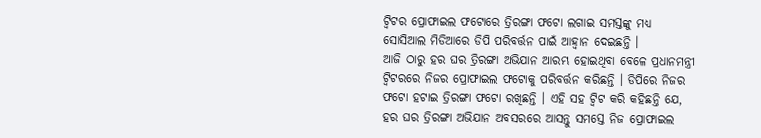ଟ୍ବିଟର ପ୍ରୋଫାଇଲ ଫଟୋରେ ତ୍ରିରଙ୍ଗା ଫଟୋ ଲଗାଇ ସମସ୍ତଙ୍କୁ ମଧ୍ୟ ସୋସିଆଲ ମିଡିଆରେ ଡିପି ପରିବର୍ତ୍ତନ ପାଇଁ ଆହ୍ବାନ ଦେଇଛନ୍ତି ।
ଆଜି ଠାରୁ ହର ଘର ତ୍ରିରଙ୍ଗା ଅଭିଯାନ ଆରମ୍ଭ ହୋଇଥିବା ବେଳେ ପ୍ରଧାନମନ୍ତ୍ରୀ ଟ୍ବିଟରରେ ନିଜର ପ୍ରୋଫାଇଲ ଫଟୋକୁ ପରିବର୍ତ୍ତନ କରିଛନ୍ତି । ଡିପିରେ ନିଜର ଫଟୋ ହଟାଇ ତ୍ରିରଙ୍ଗା ଫଟୋ ରଖିଛନ୍ତି । ଏହି ସହ ଟ୍ବିଟ କରି କହିଛନ୍ତି ଯେ, ହର ଘର ତ୍ରିରଙ୍ଗା ଅଭିଯାନ ଅବସରରେ ଆସନ୍ତୁ ସମସ୍ତେ ନିଜ ପ୍ରୋଫାଇଲ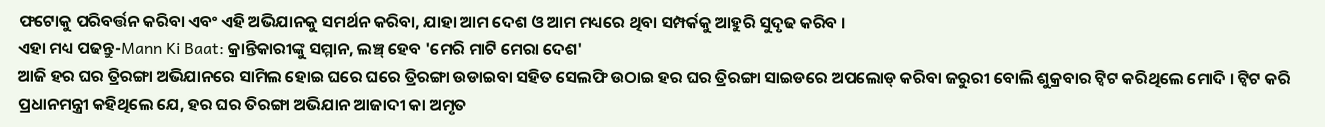ଫଟୋକୁ ପରିବର୍ତ୍ତନ କରିବା ଏବଂ ଏହି ଅଭିଯାନକୁ ସମର୍ଥନ କରିବା, ଯାହା ଆମ ଦେଶ ଓ ଆମ ମଧ୍ୟରେ ଥିବା ସମ୍ପର୍କକୁ ଆହୁରି ସୁଦୃଢ କରିବ ।
ଏହା ମଧ୍ୟ ପଢନ୍ତୁ-Mann Ki Baat: କ୍ରାନ୍ତିକାରୀଙ୍କୁ ସମ୍ମାନ, ଲଞ୍ଚ୍ ହେବ 'ମେରି ମାଟି ମେରା ଦେଶ'
ଆଜି ହର ଘର ତ୍ରିରଙ୍ଗା ଅଭିଯାନରେ ସାମିଲ ହୋଇ ଘରେ ଘରେ ତ୍ରିରଙ୍ଗା ଉଡାଇବା ସହିତ ସେଲଫି ଉଠାଇ ହର ଘର ତ୍ରିରଙ୍ଗା ସାଇଡରେ ଅପଲୋଡ୍ କରିବା ଜରୁରୀ ବୋଲି ଶୁକ୍ରବାର ଟ୍ବିଟ କରିଥିଲେ ମୋଦି । ଟ୍ବିଟ କରି ପ୍ରଧାନମନ୍ତ୍ରୀ କହିଥିଲେ ଯେ, ହର ଘର ତିରଙ୍ଗା ଅଭିଯାନ ଆଜାଦୀ କା ଅମୃତ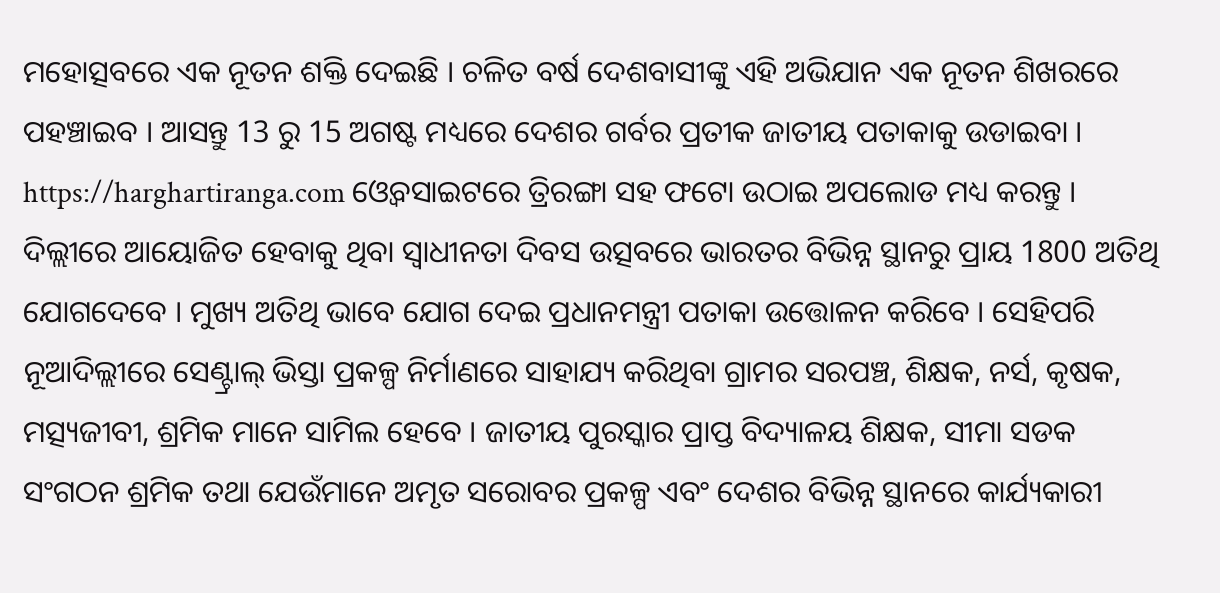ମହୋତ୍ସବରେ ଏକ ନୂତନ ଶକ୍ତି ଦେଇଛି । ଚଳିତ ବର୍ଷ ଦେଶବାସୀଙ୍କୁ ଏହି ଅଭିଯାନ ଏକ ନୂତନ ଶିଖରରେ ପହଞ୍ଚାଇବ । ଆସନ୍ତୁ 13 ରୁ 15 ଅଗଷ୍ଟ ମଧ୍ୟରେ ଦେଶର ଗର୍ବର ପ୍ରତୀକ ଜାତୀୟ ପତାକାକୁ ଉଡାଇବା । https://harghartiranga.com ଓ୍ବେବସାଇଟରେ ତ୍ରିରଙ୍ଗା ସହ ଫଟୋ ଉଠାଇ ଅପଲୋଡ ମଧ୍ୟ କରନ୍ତୁ ।
ଦିଲ୍ଲୀରେ ଆୟୋଜିତ ହେବାକୁ ଥିବା ସ୍ୱାଧୀନତା ଦିବସ ଉତ୍ସବରେ ଭାରତର ବିଭିନ୍ନ ସ୍ଥାନରୁ ପ୍ରାୟ 1800 ଅତିଥି ଯୋଗଦେବେ । ମୁଖ୍ୟ ଅତିଥି ଭାବେ ଯୋଗ ଦେଇ ପ୍ରଧାନମନ୍ତ୍ରୀ ପତାକା ଉତ୍ତୋଳନ କରିବେ । ସେହିପରି ନୂଆଦିଲ୍ଲୀରେ ସେଣ୍ଟ୍ରାଲ୍ ଭିସ୍ତା ପ୍ରକଳ୍ପ ନିର୍ମାଣରେ ସାହାଯ୍ୟ କରିଥିବା ଗ୍ରାମର ସରପଞ୍ଚ, ଶିକ୍ଷକ, ନର୍ସ, କୃଷକ, ମତ୍ସ୍ୟଜୀବୀ, ଶ୍ରମିକ ମାନେ ସାମିଲ ହେବେ । ଜାତୀୟ ପୁରସ୍କାର ପ୍ରାପ୍ତ ବିଦ୍ୟାଳୟ ଶିକ୍ଷକ, ସୀମା ସଡକ ସଂଗଠନ ଶ୍ରମିକ ତଥା ଯେଉଁମାନେ ଅମୃତ ସରୋବର ପ୍ରକଳ୍ପ ଏବଂ ଦେଶର ବିଭିନ୍ନ ସ୍ଥାନରେ କାର୍ଯ୍ୟକାରୀ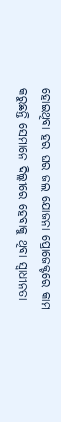ହୋଇଥିବା ହର ଘର ଜଲ ଯୋଜନା ପ୍ରୋଜେକ୍ଟରେ କାମ କରୁଛନ୍ତି ସେମାନେ ଦିଲ୍ଲୀରେ ହେବାକୁ ଥିବା ସ୍ୱାଧୀନତା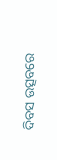ଦିବସ ଉତ୍ସବରେ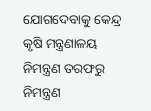ଯୋଗଦେବାକୁ କେନ୍ଦ୍ର କୃଷି ମନ୍ତ୍ରଣାଳୟ ନିମନ୍ତ୍ରଣ ତରଫରୁ ନିମନ୍ତ୍ରଣ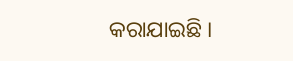କରାଯାଇଛି ।